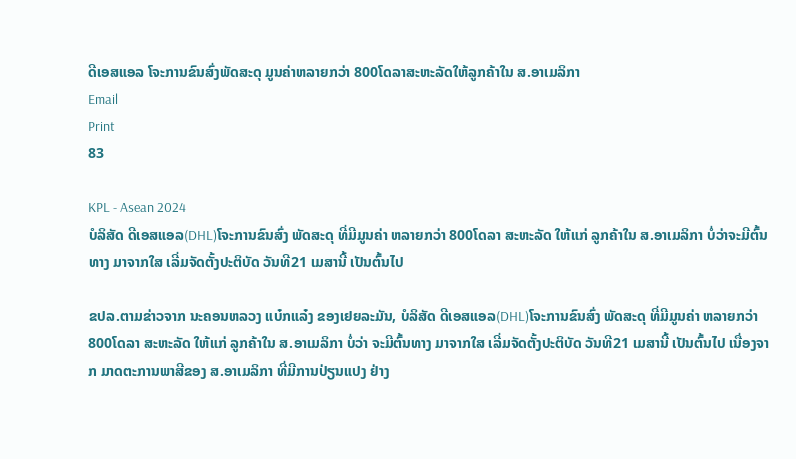ດີເອສແອລ ໂຈະການຂົນສົ່ງພັດສະດຸ ມູນຄ່າຫລາຍກວ່າ 800ໂດລາສະຫະລັດໃຫ້ລູກຄ້າໃນ ສ.ອາເມລິກາ
Email
Print
83

KPL - Asean 2024
ບໍລິສັດ ດີເອສແອລ(DHL)ໂຈະການຂົນສົ່ງ ພັດສະດຸ ທີ່ມີມູນຄ່າ ຫລາຍກວ່າ 800ໂດລາ ສະຫະລັດ ໃຫ້ແກ່ ລູກຄ້າໃນ ສ.ອາເມລິກາ ບໍ່ວ່າຈະມີຕົ້ນທາງ ມາຈາກໃສ ເລີ່ມຈັດຕັ້ງປະຕິບັດ ວັນທີ21 ເມສານີ້ ເປັນຕົ້ນໄປ

ຂປລ.ຕາມຂ່າວຈາກ ນະຄອນຫລວງ ແບ໋ກແລ໋ງ ຂອງເຢຍລະມັນ, ບໍລິສັດ ດີເອສແອລ(DHL)ໂຈະການຂົນສົ່ງ ພັດສະດຸ ທີ່ມີມູນຄ່າ ຫລາຍກວ່າ 800ໂດລາ ສະຫະລັດ ໃຫ້ແກ່ ລູກຄ້າໃນ ສ.ອາເມລິກາ ບໍ່ວ່າ ຈະມີຕົ້ນທາງ ມາຈາກໃສ ເລີ່ມຈັດຕັ້ງປະຕິບັດ ວັນທີ21 ເມສານີ້ ເປັນຕົ້ນໄປ ເນື່ອງຈາກ ມາດຕະການພາສີຂອງ ສ.ອາເມລິກາ ທີ່ມີການປ່ຽນແປງ ຢ່າງ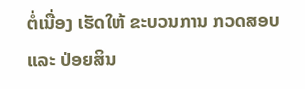ຕໍ່ເນື່ອງ ເຮັດໃຫ້ ຂະບວນການ ກວດສອບ ແລະ ປ່ອຍສິນ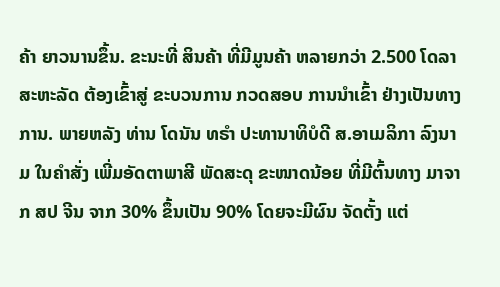ຄ້າ ຍາວນານຂຶ້ນ. ຂະນະທີ່ ສິນຄ້າ ທີ່ມີມູນຄ້າ ຫລາຍກວ່າ 2.500 ໂດລາສະຫະລັດ ຕ້ອງເຂົ້າສູ່ ຂະບວນການ ກວດສອບ ການນຳເຂົ້າ ຢ່າງເປັນທາງການ. ພາຍຫລັງ ທ່ານ ໂດນັນ ທຣຳ ປະທານາທິບໍດີ ສ.ອາເມລິກາ ລົງນາມ ໃນຄຳສັ່ງ ເພີ່ມອັດຕາພາສີ ພັດສະດຸ ຂະໜາດນ້ອຍ ທີ່ມີຕົ້ນທາງ ມາຈາກ ສປ ຈີນ ຈາກ 30% ຂຶ້ນເປັນ 90% ໂດຍຈະມີຜົນ ຈັດຕັ້ງ ແຕ່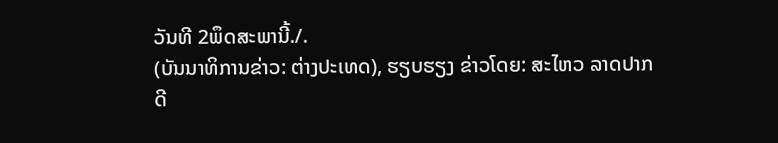ວັນທີ 2ພຶດສະພານີ້./.
(ບັນນາທິການຂ່າວ: ຕ່າງປະເທດ), ຮຽບຮຽງ ຂ່າວໂດຍ: ສະໄຫວ ລາດປາກດີ